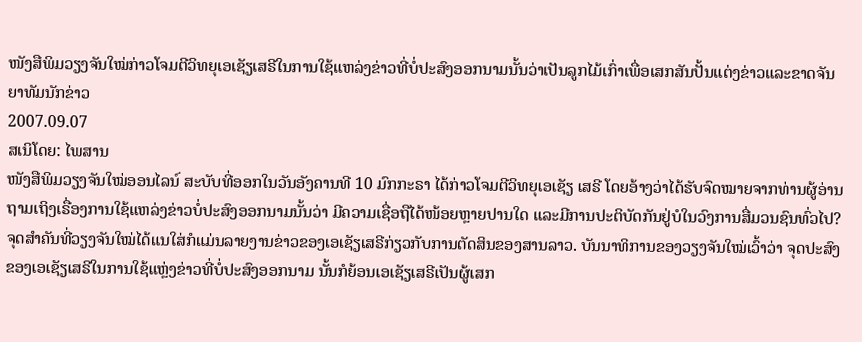ໜັງສືພິມວຽງຈັນໃໝ່ກ່າວໂຈມຕີວິທຍຸເອເຊັຽເສຣີໃນການໃຊ້ແຫລ່ງຂ່າວທີ່ບໍ່ປະສົງອອກນາມນັ້ນວ່າເປັນລູກໄມ້ເກົ່າເພື່ອເສກສັນປັ້ນແຕ່ງຂ່າວແລະຂາດຈັນຍາທັມນັກຂ່າວ
2007.09.07
ສເນິໂດຍ: ໄພສານ
ໜັງສືພິມວຽງຈັນໃໝ່ອອນໄລນ໌ ສະບັບທີ່ອອກໃນວັນອັງຄານທີ 10 ມົກກະຣາ ໄດ້ກ່າວໂຈມຕີວິທຍຸເອເຊັຽ ເສຣີ ໂດຍອ້າງວ່າໄດ້ຮັບຈົດໝາຍຈາກທ່ານຜູ້ອ່ານ ຖາມເຖິງເຣື່ອງການໃຊ້ແຫລ່ງຂ່າວບໍ່ປະສົງອອກນາມນັ້ນວ່າ ມີຄວາມເຊື່ອຖືໄດ້ໜ້ອຍຫຼາຍປານໃດ ແລະມີການປະຕິບັດກັນຢູ່ບໍໃນວົງການສື່ມວນຊົນທົ່ວໄປ?
ຈຸດສຳຄັນທີ່ວຽງຈັນໃໝ່ໄດ້ແນໃສ່ກໍແມ່ນລາຍງານຂ່າວຂອງເອເຊັຽເສຣີກ່ຽວກັບການຕັດສິນຂອງສານລາວ. ບັນນາທິການຂອງວຽງຈັນໃໝ່ເວົ້າວ່າ ຈຸດປະສົງຂອງເອເຊັຽເສຣີໃນການໃຊ້ແຫຼ່ງຂ່າວທີ່ບໍ່ປະສົງອອກນາມ ນັ້ນກໍຍ້ອນເອເຊັຽເສຣີເປັນຜູ້ເສກ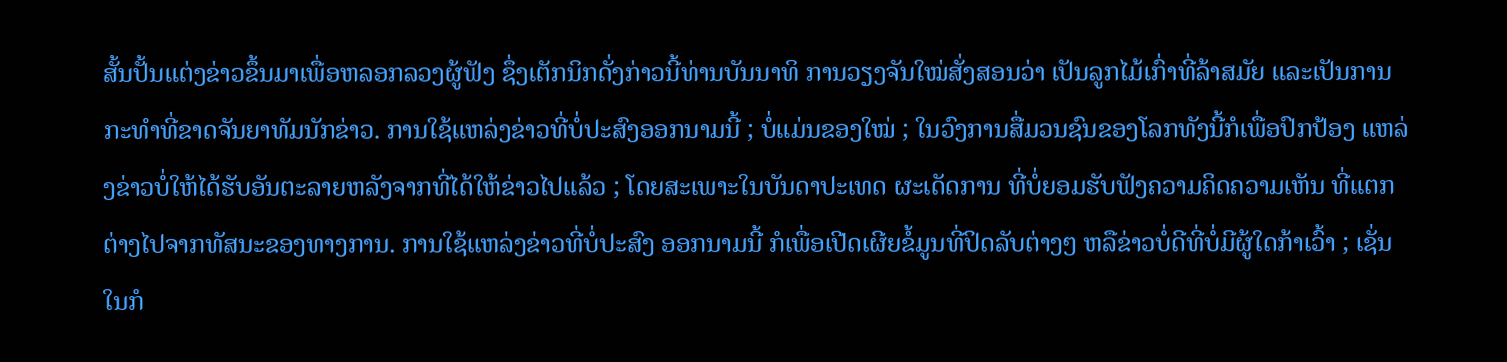ສັ້ນປັ້ນແຕ່ງຂ່າວຂຶ້ນມາເພື່ອຫລອກລວງຜູ້ຟັງ ຊຶ່ງເຕັກນິກດັ່ງກ່າວນີ້ທ່ານບັນນາທິ ການວຽງຈັນໃໝ່ສັ່ງສອນວ່າ ເປັນລູກໄມ້ເກົ່າທີ່ລ້າສມັຍ ແລະເປັນການກະທຳທີ່ຂາດຈັນຍາທັມນັກຂ່າວ. ການໃຊ້ແຫລ່ງຂ່າວທີ່ບໍ່ປະສົງອອກນາມນີ້ ; ບໍ່ແມ່ນຂອງໃໝ່ ; ໃນວົງການສື່ມວນຊົນຂອງໂລກທັງນີ້ກໍເພື່ອປົກປ້ອງ ແຫລ່ງຂ່າວບໍ່ໃຫ້ໄດ້ຮັບອັນຕະລາຍຫລັງຈາກທີ່ໄດ້ໃຫ້ຂ່າວໄປແລ້ວ ; ໂດຍສະເພາະໃນບັນດາປະເທດ ຜະເດັດການ ທີ່ບໍ່ຍອມຮັບຟັງຄວາມຄິດຄວາມເຫັນ ທີ່ແຕກຕ່າງໄປຈາກທັສນະຂອງທາງການ. ການໃຊ້ແຫລ່ງຂ່າວທີ່ບໍ່ປະສົງ ອອກນາມນີ້ ກໍເພື່ອເປີດເຜີຍຂໍ້ມູນທີ່ປິດລັບຕ່າງໆ ຫລືຂ່າວບໍ່ດີທີ່ບໍ່ມີຜູ້ໃດກ້າເວົ້າ ; ເຊັ່ນໃນກໍ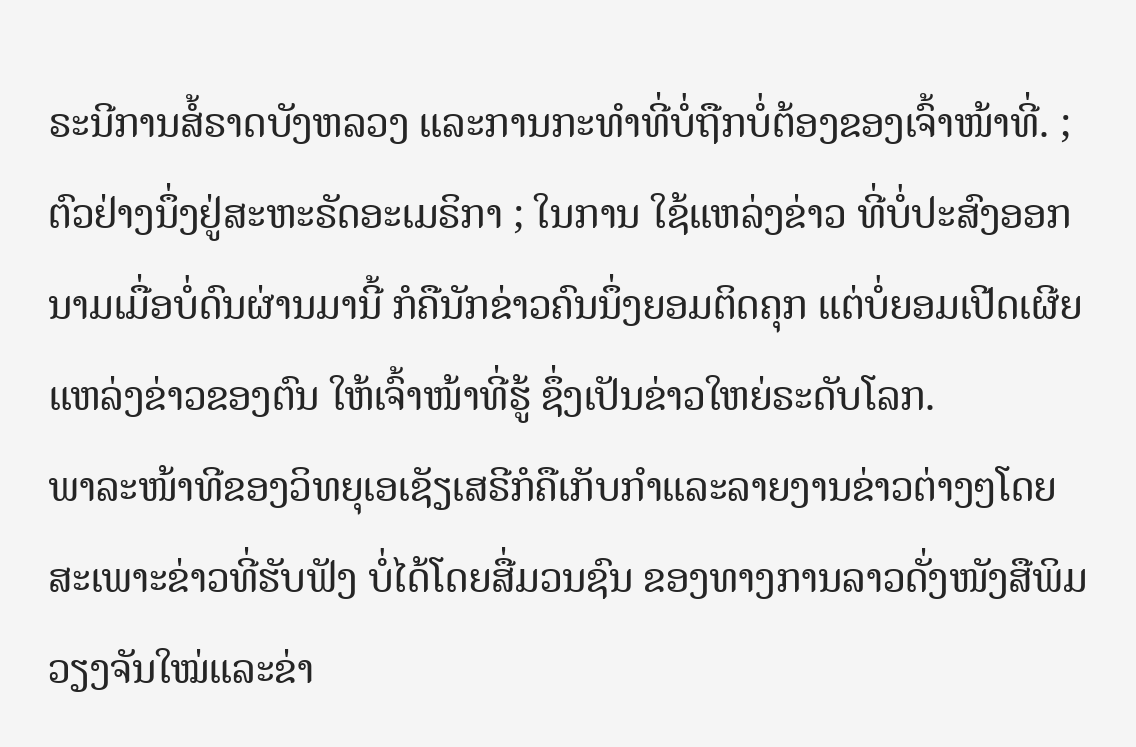ຣະນີການສໍ້ຣາດບັງຫລວງ ແລະການກະທຳທີ່ບໍ່ຖືກບໍ່ຕ້ອງຂອງເຈົ້າໜ້າທີ່. ; ຕົວຢ່າງນຶ່ງຢູ່ສະຫະຣັດອະເມຣິກາ ; ໃນການ ໃຊ້ແຫລ່ງຂ່າວ ທີ່ບໍ່ປະສົງອອກນາມເມື່ອບໍ່ດົນຜ່ານມານີ້ ກໍຄືນັກຂ່າວຄົນນຶ່ງຍອມຕິດຄຸກ ແຕ່ບໍ່ຍອມເປີດເຜີຍແຫລ່ງຂ່າວຂອງຕົນ ໃຫ້ເຈົ້າໜ້າທີ່ຮູ້ ຊຶ່ງເປັນຂ່າວໃຫຍ່ຣະດັບໂລກ.
ພາລະໜ້າທີຂອງວິທຍຸເອເຊັຽເສຣີກໍຄືເກັບກຳແລະລາຍງານຂ່າວຕ່າງໆໂດຍສະເພາະຂ່າວທີ່ຮັບຟັງ ບໍ່ໄດ້ໂດຍສື່ມວນຊົນ ຂອງທາງການລາວດັ່ງໜັງສືພິມວຽງຈັນໃໝ່ແລະຂ່າ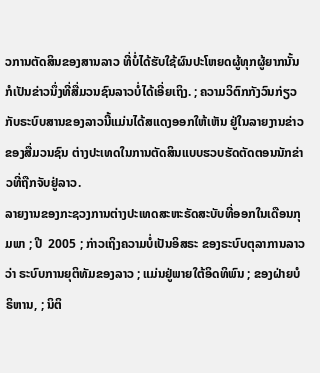ວການຕັດສິນຂອງສານລາວ ທີ່ບໍ່ໄດ້ຮັບໃຊ້ຜົນປະໂຫຍດຜູ້ທຸກຜູ້ຍາກນັ້ນ ກໍເປັນຂ່າວນຶ່ງທີ່ສື່ມວນຊົນລາວບໍ່ໄດ້ເອີ່ຍເຖິງ. ; ຄວາມວິຕົກກັງວົນກ່ຽວກັບຣະບົບສານຂອງລາວນີ້ແມ່ນໄດ້ສແດງອອກໃຫ້ເຫັນ ຢູ່ໃນລາຍງານຂ່າວ ຂອງສື່ມວນຊົນ ຕ່າງປະເທດໃນການຕັດສິນແບບຮວບຮັດຕັດຕອນນັກຂ່າວທີ່ຖືກຈັບຢູ່ລາວ.
ລາຍງານຂອງກະຊວງການຕ່າງປະເທດສະຫະຣັດສະບັບທີ່ອອກໃນເດືອນກຸມພາ ; ປີ  2005 ; ກ່າວເຖິງຄວາມບໍ່ເປັນອິສຣະ ຂອງຣະບົບຕຸລາການລາວວ່າ ຣະບົບການຍຸຕິທັມຂອງລາວ ; ແມ່ນຢູ່ພາຍໃຕ້ອິດທິພົນ ; ຂອງຝ່າຍບໍຣິຫານ, ; ນິຕິ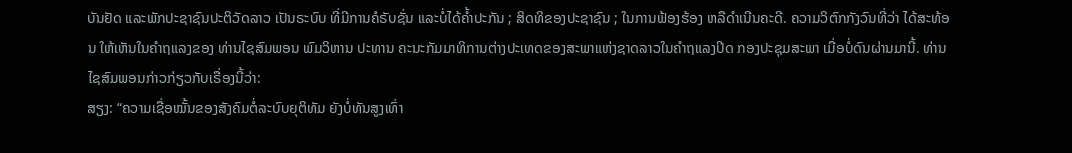ບັນຢັດ ແລະພັກປະຊາຊົນປະຕິວັດລາວ ເປັນຣະບົບ ທີ່ມີການຄໍຣັບຊັ່ນ ແລະບໍ່ໄດ້ຄ້ຳປະກັນ ; ສິດທິຂອງປະຊາຊົນ ; ໃນການຟ້ອງຮ້ອງ ຫລືດຳເນີນຄະດີ. ຄວາມວິຕົກກັງວົນທີ່ວ່າ ໄດ້ສະທ້ອນ ໃຫ້ເຫັນໃນຄຳຖແລງຂອງ ທ່ານໄຊສົມພອນ ພົມວິຫານ ປະທານ ຄະນະກັມມາທິການຕ່າງປະເທດຂອງສະພາແຫ່ງຊາດລາວໃນຄຳຖແລງປິດ ກອງປະຊຸມສະພາ ເມື່ອບໍ່ດົນຜ່ານມານີ້. ທ່ານໄຊສົມພອນກ່າວກ່ຽວກັບເຣື່ອງນີ້ວ່າ:
ສຽງ: “ຄວາມເຊື່ອໝັ້ນຂອງສັງຄົມຕໍ່ລະບົບຍຸຕິທັມ ຍັງບໍ່ທັນສູງເທົ່າ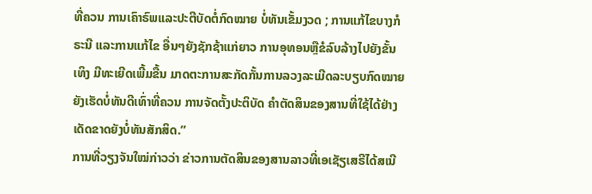ທີ່ຄວນ ການເຄົາຣົພແລະປະຕີບັດຕໍ່ກົດໝາຍ ບໍ່ທັນເຂັ້ມງວດ ; ການແກ້ໄຂບາງກໍຣະນີ ແລະການແກ້ໄຂ ອື່ນໆຍັງຊັກຊ້າແກ່ຍາວ ການອຸທອນຫຼືຂໍລົບລ້າງໄປຍັງຂັ້ນເທິງ ມີທະເຍີດເພີ້ມຂື້ນ ມາດຕະການສະກັດກັ້ນການລວງລະເມີດລະບຽບກົດໝາຍ ຍັງເຮັດບໍ່ທັນດີເທົ່າທີ່ຄວນ ການຈັດຕັ້ງປະຕິບັດ ຄຳຕັດສິນຂອງສານທີ່ໃຊ້ໄດ້ຢ່າງເດັດຂາດຍັງບໍ່ທັນສັກສິດ.”
ການທີ່ວຽງຈັນໃໝ່ກ່າວວ່າ ຂ່າວການຕັດສິນຂອງສານລາວທີ່ເອເຊັຽເສຣີໄດ້ສເນີ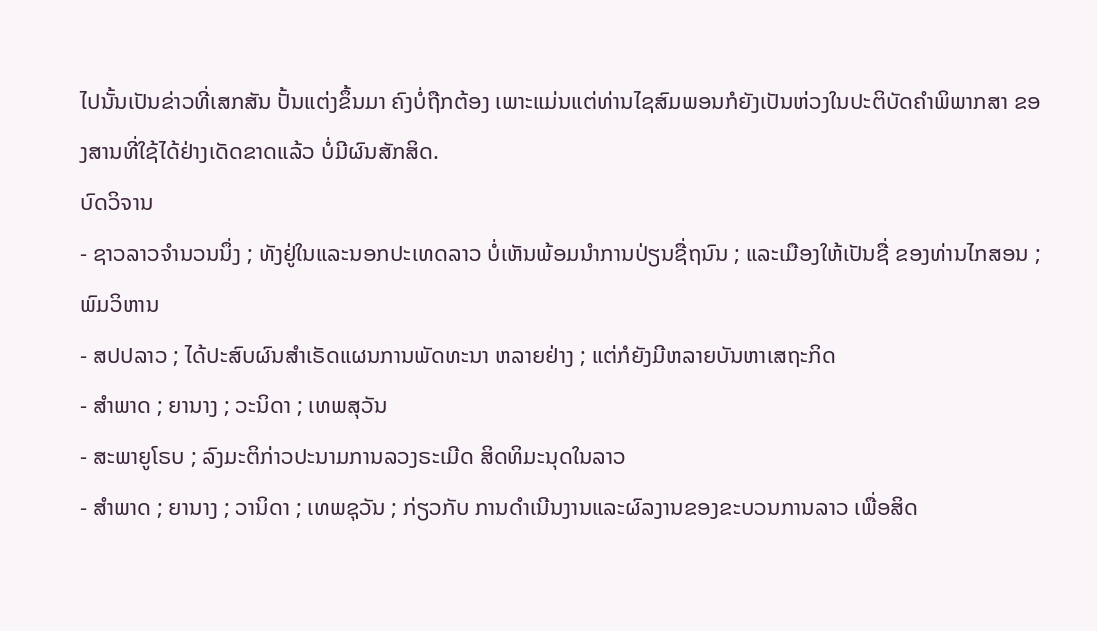ໄປນັ້ນເປັນຂ່າວທີ່ເສກສັນ ປັ້ນແຕ່ງຂຶ້ນມາ ຄົງບໍ່ຖືກຕ້ອງ ເພາະແມ່ນແຕ່ທ່ານໄຊສົມພອນກໍຍັງເປັນຫ່ວງໃນປະຕິບັດຄຳພິພາກສາ ຂອງສານທີ່ໃຊ້ໄດ້ຢ່າງເດັດຂາດແລ້ວ ບໍ່ມີຜົນສັກສິດ.
ບົດວິຈານ
- ຊາວລາວຈຳນວນນຶ່ງ ; ທັງຢູ່ໃນແລະນອກປະເທດລາວ ບໍ່ເຫັນພ້ອມນຳການປ່ຽນຊື່ຖນົນ ; ແລະເມືອງໃຫ້ເປັນຊື່ ຂອງທ່ານໄກສອນ ; ພົມວິຫານ
- ສປປລາວ ; ໄດ້ປະສົບຜົນສຳເຣັດແຜນການພັດທະນາ ຫລາຍຢ່າງ ; ແຕ່ກໍຍັງມີຫລາຍບັນຫາເສຖະກິດ
- ສຳພາດ ; ຍານາງ ; ວະນິດາ ; ເທພສຸວັນ
- ສະພາຍູໂຣບ ; ລົງມະຕິກ່າວປະນາມການລວງຣະເມີດ ສິດທິມະນຸດໃນລາວ
- ສຳພາດ ; ຍານາງ ; ວານິດາ ; ເທພຊຸວັນ ; ກ່ຽວກັບ ການດຳເນີນງານແລະຜົລງານຂອງຂະບວນການລາວ ເພື່ອສິດ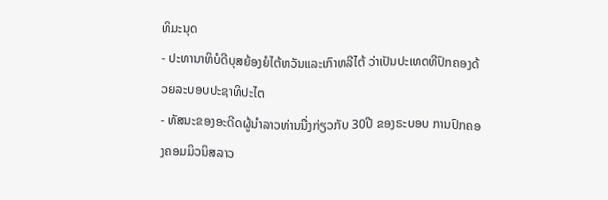ທິມະນຸດ
- ປະທານາທິບໍດີບຸສຍ້ອງຍໍໄຕ້ຫວັນແລະເກົາຫລີໄຕ້ ວ່າເປັນປະເທດທີປົກຄອງດ້ວຍລະບອບປະຊາທິປະໄຕ
- ທັສນະຂອງອະດີດຜູ້ນຳລາວທ່ານນື່ງກ່ຽວກັບ 30ປີ ຂອງຣະບອບ ການປົກຄອງຄອມມິວນິສລາວ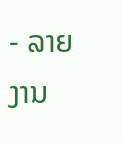- ລາຍງານ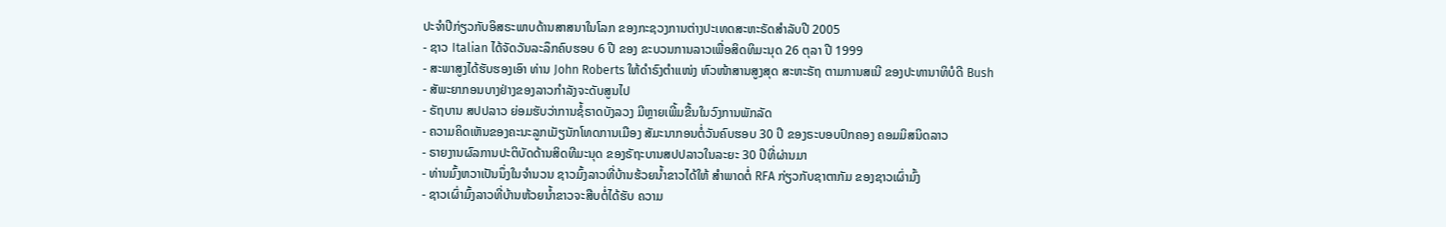ປະຈຳປີກ່ຽວກັບອິສຣະພາບດ້ານສາສນາໃນໂລກ ຂອງກະຊວງການຕ່າງປະເທດສະຫະຣັດສຳລັບປີ 2005
- ຊາວ Italian ໄດ້ຈັດວັນລະລຶກຄົບຮອບ 6 ປີ ຂອງ ຂະບວນການລາວເພື່ອສິດທິມະນຸດ 26 ຕຸລາ ປີ 1999
- ສະພາສູງໄດ້ຮັບຮອງເອົາ ທ່ານ John Roberts ໃຫ້ດຳຣົງຕໍາແໜ່ງ ຫົວໜ້າສານສູງສຸດ ສະຫະຣັຖ ຕາມການສເນີ ຂອງປະທານາທິບໍດີ Bush
- ສັພະຍາກອນບາງຢ່າງຂອງລາວກຳລັງຈະດັບສູນໄປ
- ຣັຖບານ ສປປລາວ ຍ່ອມຮັບວ່າການຊໍ້ຣາດບັງລວງ ມີຫຼາຍເພີ້ມຂື້ນໃນວົງການພັກລັດ
- ຄວາມຄິດເຫັນຂອງຄະນະລູກເມັຽນັກໂທດການເມືອງ ສັມະນາກອນຕໍ່ວັນຄົບຮອບ 30 ປີ ຂອງຣະບອບປົກຄອງ ຄອມມິສນິດລາວ
- ຣາຍງານຜົລການປະຕິບັດດ້ານສິດທີມະນຸດ ຂອງຣັຖະບານສປປລາວໃນລະຍະ 30 ປີທີ່ຜ່ານມາ
- ທ່ານມົ້ງຫວາເປັນນຶ່ງໃນຈຳນວນ ຊາວມົ້ງລາວທີ່ບ້ານຮ້ວຍນ້ຳຂາວໄດ້ໃຫ້ ສຳພາດຕໍ່ RFA ກ່ຽວກັບຊາຕາກັມ ຂອງຊາວເຜົ່າມົ້ງ
- ຊາວເຜົ່າມົ້ງລາວທີ່ບ້ານຫ້ວຍນ້ຳຂາວຈະສືບຕໍ່ໄດ້ຮັບ ຄວາມ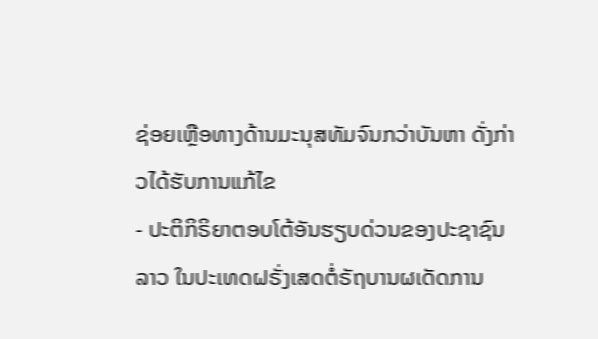ຊ່ອຍເຫືຼອທາງດ້ານມະນຸສທັມຈົນກວ່າບັນຫາ ດັ່ງກ່າວໄດ້ຮັບການແກ້ໄຂ
- ປະຕິກິຣິຍາຕອບໂຕ້ອັນຮຽບດ່ວນຂອງປະຊາຊົນລາວ ໃນປະເທດຝຣັ່ງເສດຕໍ່ຣັຖບານຜເດັດການ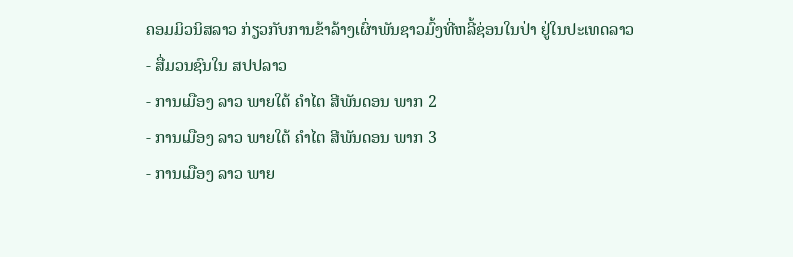ຄອມມິວນິສລາວ ກ່ຽວກັບການຂ້າລ້າງເຜົ່າພັນຊາວມົ້ງທີ່ຫລີ້ຊ່ອນໃນປ່າ ຢູ່ໃນປະເທດລາວ
- ສື່ມວນຊົນໃນ ສປປລາວ
- ການເມືອງ ລາວ ພາຍໃຕ້ ຄໍາໄຕ ສີພັນດອນ ພາກ 2
- ການເມືອງ ລາວ ພາຍໃຕ້ ຄໍາໄຕ ສີພັນດອນ ພາກ 3
- ການເມືອງ ລາວ ພາຍ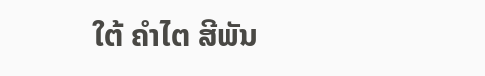ໃຕ້ ຄໍາໄຕ ສີພັນ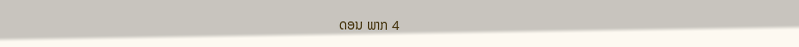ດອນ ພາກ 4